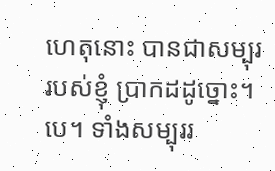ហេតុនោះ បានជាសម្បុររបស់ខ្ញុំ ប្រាកដដូច្នោះ។បេ។ ទាំងសម្បុររ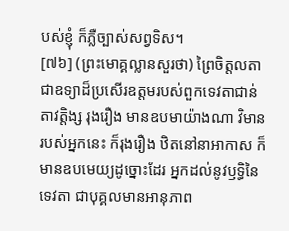បស់ខ្ញុំ ក៏ភ្លឺច្បាស់សព្វទិស។
[៧៦] (ព្រះមោគ្គល្លានសួរថា) ព្រៃចិត្តលតា ជាឧទ្យាដ៏ប្រសើរឧត្តមរបស់ពួកទេវតាជាន់តាវត្តិង្ស រុងរឿង មានឧបមាយ៉ាងណា វិមានរបស់អ្នកនេះ ក៏រុងរឿង ឋិតនៅនាអាកាស ក៏មានឧបមេយ្យដូច្នោះដែរ អ្នកដល់នូវឫទ្ធិនៃទេវតា ជាបុគ្គលមានអានុភាព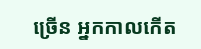ច្រើន អ្នកកាលកើត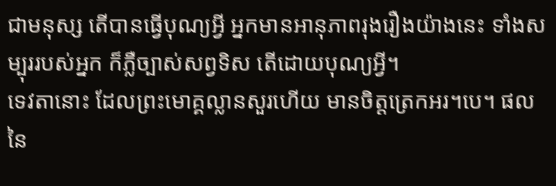ជាមនុស្ស តើបានធ្វើបុណ្យអី្វ អ្នកមានអានុភាពរុងរឿងយ៉ាងនេះ ទាំងសម្បុររបស់អ្នក ក៏ភ្លឺច្បាស់សព្វទិស តើដោយបុណ្យអី្វ។
ទេវតានោះ ដែលព្រះមោគ្គល្លានសួរហើយ មានចិត្តត្រេកអរ។បេ។ ផលនៃ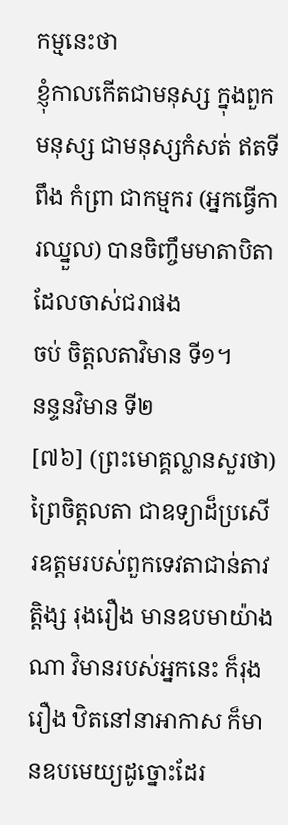កម្មនេះថា
ខ្ញុំកាលកើតជាមនុស្ស ក្នុងពួកមនុស្ស ជាមនុស្សកំសត់ ឥតទីពឹង កំព្រា ជាកម្មករ (អ្នកធ្វើការឈ្នួល) បានចិញ្ចឹមមាតាបិតាដែលចាស់ជរាផង
ចប់ ចិត្តលតាវិមាន ទី១។
នន្ទនវិមាន ទី២
[៧៦] (ព្រះមោគ្គល្លានសួរថា) ព្រៃចិត្តលតា ជាឧទ្យាដ៏ប្រសើរឧត្តមរបស់ពួកទេវតាជាន់តាវត្តិង្ស រុងរឿង មានឧបមាយ៉ាងណា វិមានរបស់អ្នកនេះ ក៏រុងរឿង ឋិតនៅនាអាកាស ក៏មានឧបមេយ្យដូច្នោះដែរ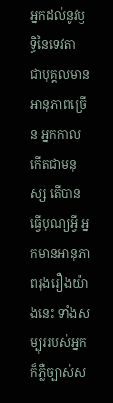អ្នកដល់នូវឫទ្ធិនៃទេវតា ជាបុគ្គលមានអានុភាពច្រើន អ្នកកាលកើតជាមនុស្ស តើបានធ្វើបុណ្យអី្វ អ្នកមានអានុភាពរុងរឿងយ៉ាងនេះ ទាំងសម្បុររបស់អ្នក ក៏ភ្លឺច្បាស់ស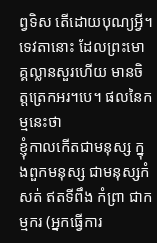ព្វទិស តើដោយបុណ្យអី្វ។
ទេវតានោះ ដែលព្រះមោគ្គល្លានសួរហើយ មានចិត្តត្រេកអរ។បេ។ ផលនៃកម្មនេះថា
ខ្ញុំកាលកើតជាមនុស្ស ក្នុងពួកមនុស្ស ជាមនុស្សកំសត់ ឥតទីពឹង កំព្រា ជាកម្មករ (អ្នកធ្វើការ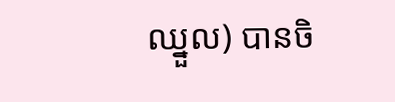ឈ្នួល) បានចិ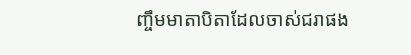ញ្ចឹមមាតាបិតាដែលចាស់ជរាផង